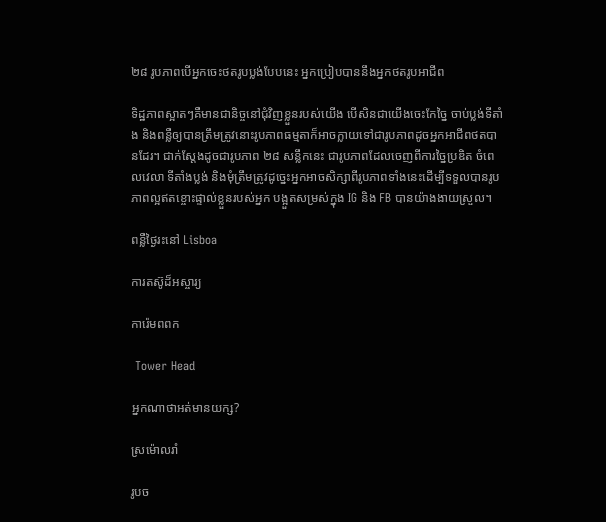២៨ រូបភាពបើអ្នកចេះថតរូបប្លង់បែបនេះ អ្នកប្រៀបបាននឹងអ្នកថតរូបអាជីព

ទិដ្ឋភាពស្អាតៗគឺមានជានិច្ចនៅជុំវិញខ្លួនរបស់យើង បើសិនជាយើងចេះកែច្នៃ ចាប់ប្លង់ទីតាំង និងពន្លឺឲ្យបានត្រឹមត្រូវនោះរូបភាពធម្មតាក៏អាចក្លាយទៅជារូបភាពដូចអ្នកអាជីពថតបានដែរ។ ជាក់ស្តែងដូចជារូបភាព ២៨ សន្លឹកនេះ ជារូបភាពដែលចេញពីការច្នៃប្រឌិត ចំពេលវេលា ទីតាំងប្លង់ និងមុំត្រឹមត្រូវដូច្នេះអ្នកអាចសិក្សាពីរូបភាពទាំងនេះដើម្បីទទួលបានរូបភាពល្អឥតខ្ចោះផ្ទាល់ខ្លួនរបស់អ្នក បង្អួតសម្រស់ក្នុង IG និង FB បានយ៉ាងងាយស្រួល។

ពន្លឺថ្ងៃរះនៅ Lisboa

ការតស៊ូដ៏អស្ចារ្យ

ការ៉េមពពក

 Tower Head

អ្នកណាថាអត់មានយក្ស?

ស្រម៉ោលរាំ

រូបច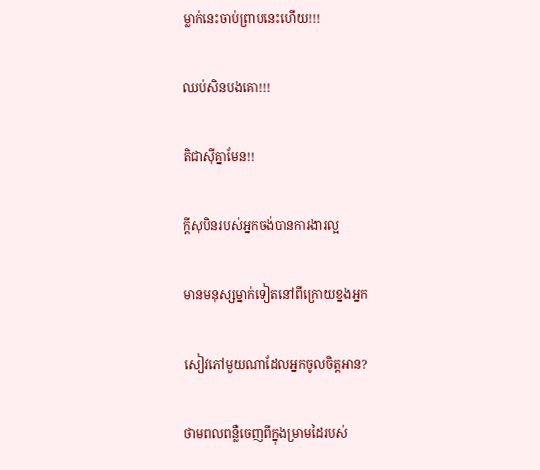ម្លាក់នេះចាប់ព្រាបនេះហើយ!!!

ឈប់សិនបងគោ!!!

តិជាស៊ីគ្នាមែន!!

ក្តីសុបិនរបស់អ្នកចង់បានការងារល្អ

មានមនុស្សម្នាក់ទៀតនៅពីក្រោយខ្នងអ្នក

សៀវភៅមួយណាដែលអ្នកចូលចិត្តអាន?

ថាមពលពន្លឺចេញពីក្នុងម្រាមដៃរបស់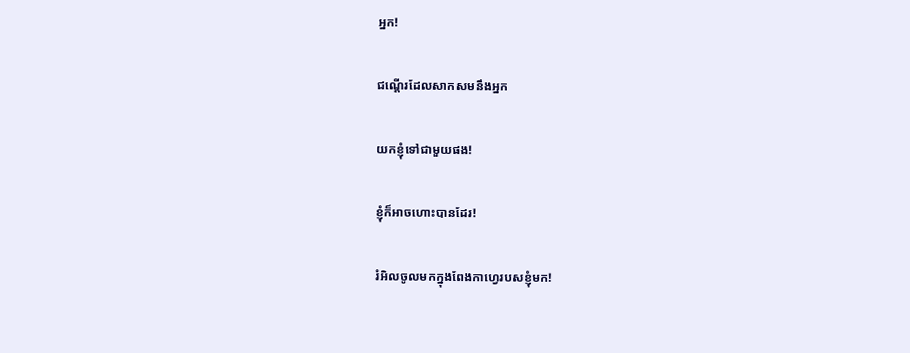អ្នក!

ជណ្តើរដែលសាកសមនឹងអ្នក

យកខ្ញុំទៅជាមួយផង!

ខ្ញុំក៏អាចហោះបានដែរ!

រំអិលចូលមកក្នុងពែងកាហ្វេរបសខ្ញុំមក!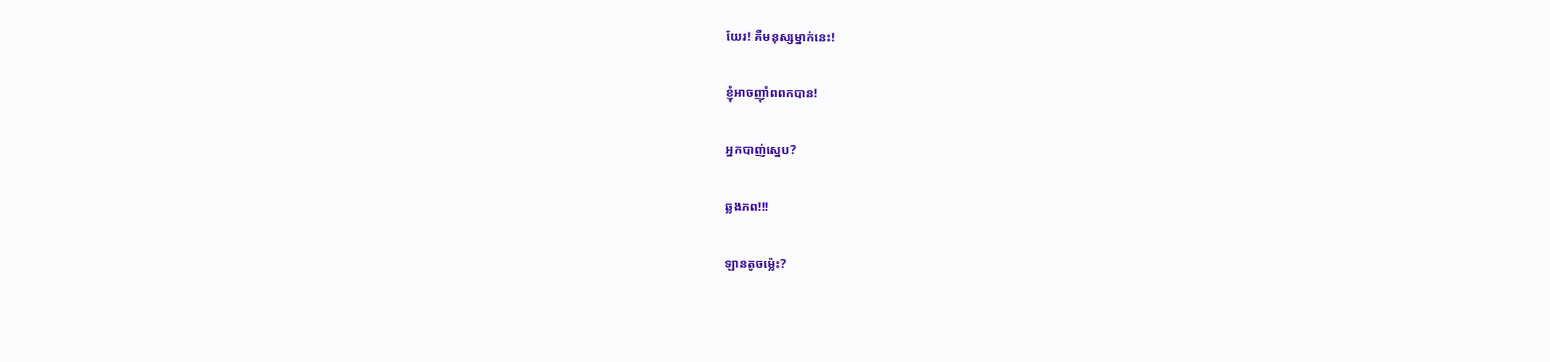យែរ! គឺមនុស្សម្នាក់នេះ!

ខ្ញុំអាចញ៉ាំពពកបាន!

អ្នកបាញ់ស្នេប?

ឆ្លងភព!!!

ឡានតូចម្ល៉េះ?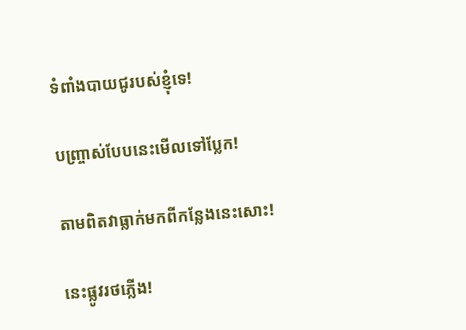ទំពាំងបាយជូរបស់ខ្ញុំទេ!

បញ្ច្រាស់បែបនេះមើលទៅប្លែក!

តាមពិតវាធ្លាក់មកពីកន្លែងនេះសោះ!

នេះផ្លូវរថភ្លើង!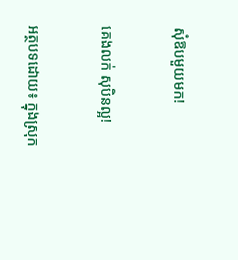សុំឱបមួយមក!

គេងលក់ សុបិនល្អ!

អត្ថបទដោយ៖ ក្នុងស្រុក